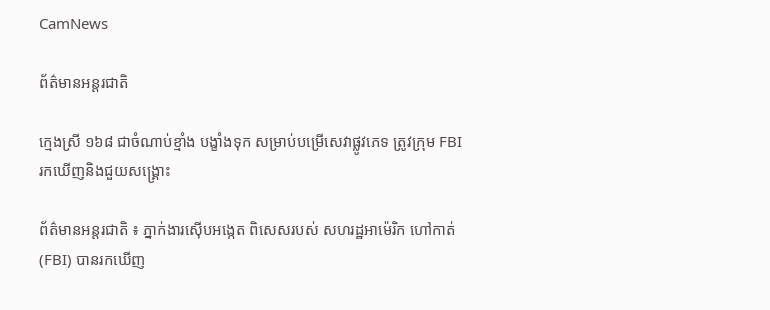CamNews

ព័ត៌មានអន្តរជាតិ

ក្មេងស្រី ១៦៨ ជាចំណាប់ខ្មាំង បង្ខាំងទុក សម្រាប់បម្រើសេវាផ្លូវភេទ ត្រូវក្រុម FBI រកឃើញនិងជួយសង្គ្រោះ

ព័ត៌មានអន្តរជាតិ ៖ ភ្នាក់ងារស៊ើបអង្កេត ពិសេសរបស់ សហរដ្ឋអាម៉េរិក ហៅកាត់ (FBI) បានរកឃើញ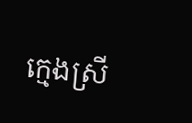ក្មេងស្រី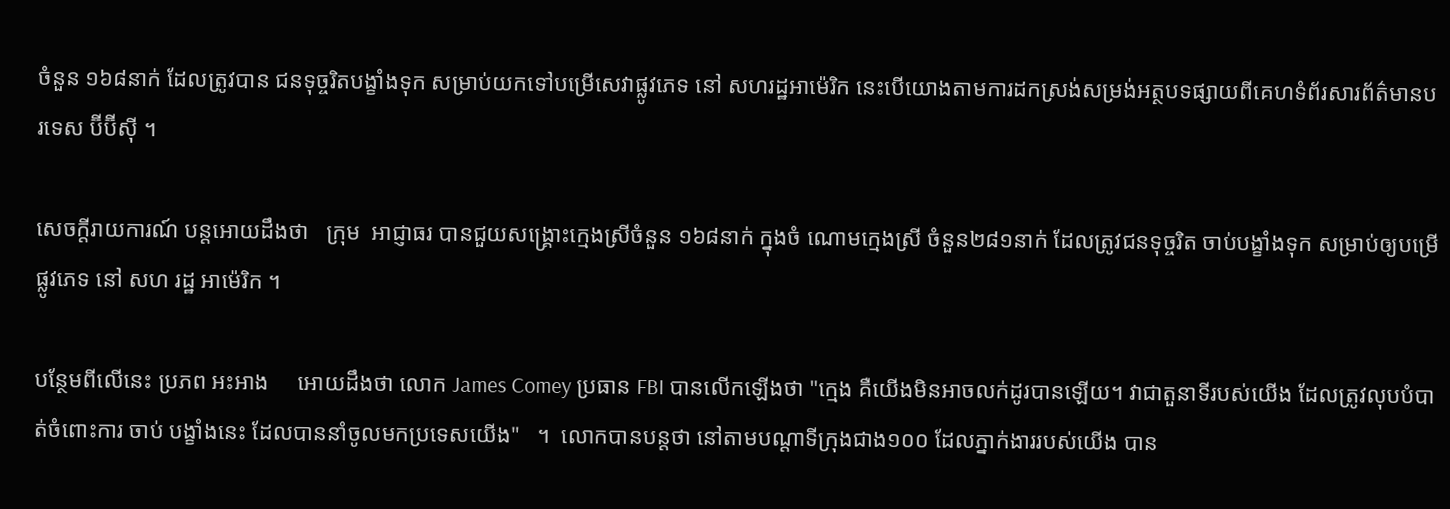ចំនួន ១៦៨នាក់ ដែលត្រូវបាន ជនទុច្ចរិតបង្ខាំងទុក សម្រាប់យកទៅបម្រើសេវាផ្លូវភេទ នៅ សហរដ្ឋអាម៉េរិក នេះបើយោងតាមការដកស្រង់សម្រង់អត្ថបទផ្សាយពីគេហទំព័រសារព័ត៌មានបរទេស ប៊ីប៊ីស៊ី ។

សេចក្តីរាយការណ៍ បន្តអោយដឹងថា   ក្រុម  អាជ្ញាធរ បានជួយសង្រ្គោះក្មេងស្រីចំនួន ១៦៨នាក់ ក្នុងចំ ណោមក្មេងស្រី ចំនួន២៨១នាក់ ដែលត្រូវជនទុច្ចរិត ចាប់បង្ខាំងទុក សម្រាប់ឲ្យបម្រើផ្លូវភេទ នៅ សហ រដ្ឋ អាម៉េរិក ។

បន្ថែមពីលើនេះ ប្រភព អះអាង     អោយដឹងថា លោក James Comey ប្រធាន FBI បានលើកឡើងថា "ក្មេង គឺយើងមិនអាចលក់ដូរបានឡើយ។ វាជាតួនាទីរបស់យើង ដែលត្រូវលុបបំបាត់ចំពោះការ ចាប់ បង្ខាំងនេះ ដែលបាននាំចូលមកប្រទេសយើង"   ។  លោកបានបន្តថា នៅតាមបណ្តាទីក្រុងជាង១០០ ដែលភ្នាក់ងាររបស់យើង បាន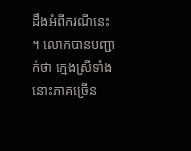ដឹងអំពីករណីនេះ   ។ លោកបានបញ្ជាក់ថា ក្មេងស្រីទាំងនោះភាគច្រើន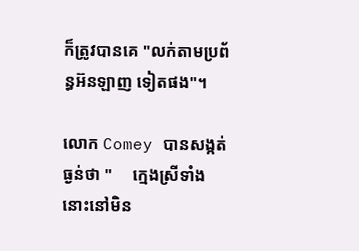ក៏ត្រូវបានគេ "លក់តាមប្រព័ន្ធអ៊នឡាញ ទៀតផង"។

លោក Comey បានសង្កត់ធ្ងន់ថា "     ក្មេងស្រីទាំងនោះនៅមិន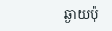ឆ្ងាយប៉ុ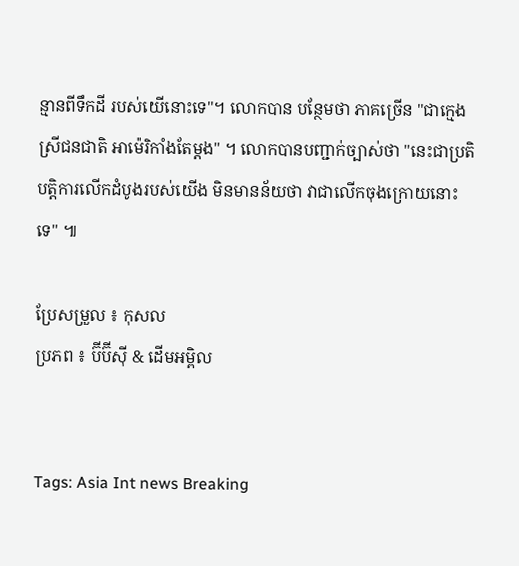ន្មានពីទឹកដី របស់យើនោះទេ"។ លោកបាន បន្ថែមថា ភាគច្រើន "ជាក្មេងស្រីជនជាតិ អាម៉េរិកាំងតែម្តង" ។ លោកបានបញ្ជាក់ច្បាស់ថា "នេះជាប្រតិបត្តិការលើកដំបូងរបស់យើង មិនមានន័យថា វាជាលើកចុងក្រោយនោះទេ" ៕

ប្រែសម្រួល ៖ កុសល
ប្រភព ៖ ប៊ីប៊ីស៊ី & ដើមអម្ពិល


Tags: Asia Int news Breaking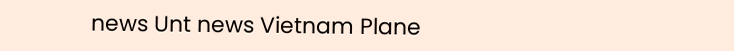news Unt news Vietnam Plane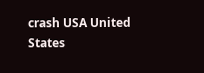crash USA United States